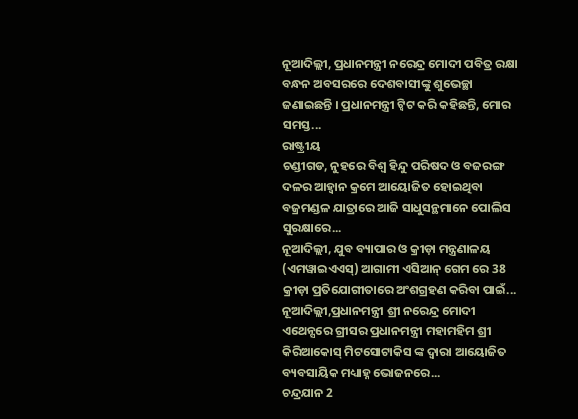ନୂଆଦିଲ୍ଲୀ, ପ୍ରଧାନମନ୍ତ୍ରୀ ନରେନ୍ଦ୍ର ମୋଦୀ ପବିତ୍ର ରକ୍ଷା ବନ୍ଧନ ଅବସରରେ ଦେଶବାସୀଙ୍କୁ ଶୁଭେଚ୍ଛା ଜଣାଇଛନ୍ତି । ପ୍ରଧାନମନ୍ତ୍ରୀ ଟ୍ୱିଟ କରି କହିଛନ୍ତି, ମୋର ସମସ୍ତ...
ରାଷ୍ଟ୍ରୀୟ
ଚଣ୍ଡୀଗଡ, ନୁହରେ ବିଶ୍ୱ ହିନ୍ଦୁ ପରିଷଦ ଓ ବଜରଙ୍ଗ ଦଳର ଆହ୍ୱାନ କ୍ରମେ ଆୟୋଜିତ ହୋଇଥିବା ବଜ୍ରମଣ୍ଡଳ ଯାତ୍ରାରେ ଆଜି ସାଧୁସନ୍ଥମାନେ ପୋଲିସ ସୁରକ୍ଷାରେ...
ନୂଆଦିଲ୍ଲୀ, ଯୁବ ବ୍ୟାପାର ଓ କ୍ରୀଡ଼ା ମନ୍ତ୍ରଣାଳୟ (ଏମୱାଇଏଏସ୍) ଆଗାମୀ ଏସିଆନ୍ ଗେମ ରେ 38 କ୍ରୀଡ଼ା ପ୍ରତିଯୋଗୀତାରେ ଅଂଶଗ୍ରହଣ କରିବା ପାଇଁ...
ନୂଆଦିଲ୍ଲୀ,ପ୍ରଧାନମନ୍ତ୍ରୀ ଶ୍ରୀ ନରେନ୍ଦ୍ର ମୋଦୀ ଏଥେନ୍ସରେ ଗ୍ରୀସର ପ୍ରଧାନମନ୍ତ୍ରୀ ମହାମହିମ ଶ୍ରୀ କିରିଆକୋସ୍ ମିଟସୋଟାକିସ ଙ୍କ ଦ୍ୱାରା ଆୟୋଜିତ ବ୍ୟବସାୟିକ ମଧ୍ୟାହ୍ନ ଭୋଜନରେ...
ଚନ୍ଦ୍ରଯାନ 2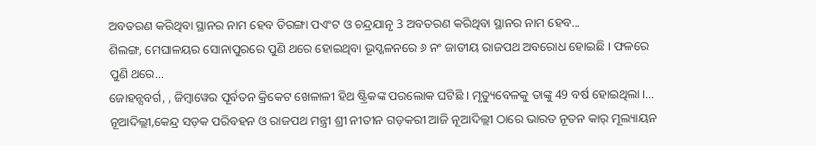ଅବତରଣ କରିଥିବା ସ୍ଥାନର ନାମ ହେବ ତିରଙ୍ଗା ପଏଂଟ ଓ ଚନ୍ଦ୍ରଯାନୃ 3 ଅବତରଣ କରିଥିବା ସ୍ଥାନର ନାମ ହେବ...
ଶିଲଙ୍ଗ, ମେଘାଳୟର ସୋନାପୁରରେ ପୁଣି ଥରେ ହୋଇଥିବା ଭୂସ୍ଖଳନରେ ୬ ନଂ ଜାତୀୟ ରାଜପଥ ଅବରୋଧ ହୋଇଛି । ଫଳରେ ପୁଣି ଥରେ...
ଜୋହନ୍ସବର୍ଗ, , ଜିମ୍ବାୱେର ପୂର୍ବତନ କ୍ରିକେଟ ଖେଳାଳୀ ହିଥ ଷ୍ଟ୍ରିକଙ୍କ ପରଲୋକ ଘଟିଛି । ମୃତ୍ୟୁବେଳକୁ ତାଙ୍କୁ 49 ବର୍ଷ ହୋଇଥିଲା ।...
ନୂଆଦିଲ୍ଲୀ,କେନ୍ଦ୍ର ସଡ଼କ ପରିବହନ ଓ ରାଜପଥ ମନ୍ତ୍ରୀ ଶ୍ରୀ ନୀତୀନ ଗଡ଼କରୀ ଆଜି ନୂଆଦିଲ୍ଲୀ ଠାରେ ଭାରତ ନୂତନ କାର୍ ମୂଲ୍ୟାୟନ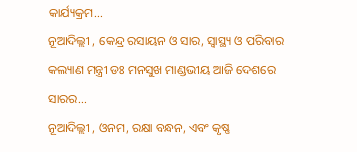କାର୍ଯ୍ୟକ୍ରମ...
ନୂଆଦିଲ୍ଲୀ , କେନ୍ଦ୍ର ରସାୟନ ଓ ସାର, ସ୍ୱାସ୍ଥ୍ୟ ଓ ପରିବାର କଲ୍ୟାଣ ମନ୍ତ୍ରୀ ଡଃ ମନସୁଖ ମାଣ୍ଡଭୀୟ ଆଜି ଦେଶରେ ସାରର...
ନୂଆଦିଲ୍ଲୀ , ଓନମ, ରକ୍ଷା ବନ୍ଧନ, ଏବଂ କୃଷ୍ଣ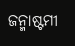ଜନ୍ମାଷ୍ଟମୀ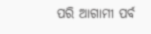ପରି ଆଗାମୀ ପର୍ବ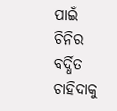ପାଇଁ ଚିନିର ବର୍ଦ୍ଧିତ ଚାହିଦାକୁ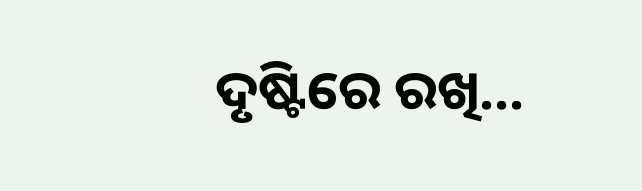ଦୃଷ୍ଟିରେ ରଖି...